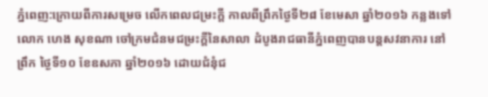ភ្នំពេញ:ក្រោយពីការសម្រេច លើកពេលជម្រះក្តី កាលពីព្រឹកថ្ងៃទី២៨ ខែមេសា ឆ្នាំ២០១៦ កន្លងទៅ លោក ហេង សុខណា ចៅក្រមជំនមជម្រះក្តីនៃសាលា ដំបូងរាជធានីភ្នំពេញបានបន្តសវនាការ នៅព្រឹក ថ្ងៃទី១០ ខែឧសភា ឆ្នាំ២០១៦ ដោយជំនុំជ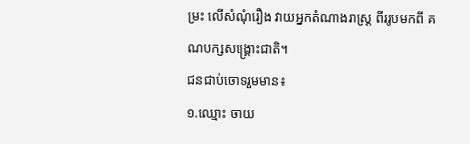ម្រះ លើសំណុំរឿង វាយអ្នកតំណាងរាស្ត្រ ពីររូបមកពី គណបក្សសង្គ្រោះជាតិ។
ជនជាប់ចោទរួមមាន៖
១.ឈ្មោះ ចាយ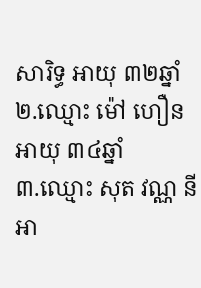សារិទ្ធ អាយុ ៣២ឆ្នាំ
២.ឈ្មោះ ម៉ៅ ហឿន អាយុ ៣៤ឆ្នាំ
៣.ឈ្មោះ សុត វណ្ណ នី អា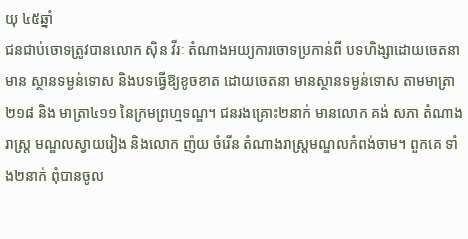យុ ៤៥ឆ្នាំ
ជនជាប់ចោទត្រូវបានលោក ស៊ិន វីរៈ តំណាងអយ្យការចោទប្រកាន់ពី បទហិង្សាដោយចេតនា មាន ស្ថានទម្ងន់ទោស និងបទធ្វើឱ្យខូចខាត ដោយចេតនា មានស្ថានទម្ងន់ទោស តាមមាត្រា២១៨ និង មាត្រា៤១១ នៃក្រមព្រហ្មទណ្ឌ។ ជនរងគ្រោះ២នាក់ មានលោក គង់ សភា តំណាងរាស្ត្រ មណ្ឌលស្វាយរៀង និងលោក ញ៉យ ចំរើន តំណាងរាស្ត្រមណ្ឌលកំពង់ចាម។ ពួកគេ ទាំង២នាក់ ពុំបានចូល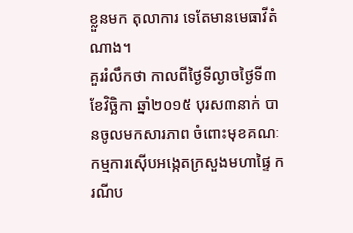ខ្លួនមក តុលាការ ទេតែមានមេធាវីតំណាង។
គួររំលឹកថា កាលពីថ្ងៃទីល្ងាចថ្ងៃទី៣ ខែវិច្ឆិកា ឆ្នាំ២០១៥ បុរស៣នាក់ បានចូលមកសារភាព ចំពោះមុខគណៈកម្មការស៊ើបអង្កេតក្រសួងមហាផ្ទៃ ករណីប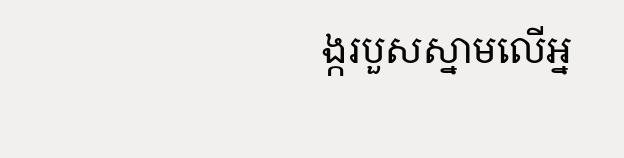ង្ករបួសស្នាមលើអ្ន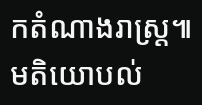កតំណាងរាស្ត្រ៕
មតិយោបល់